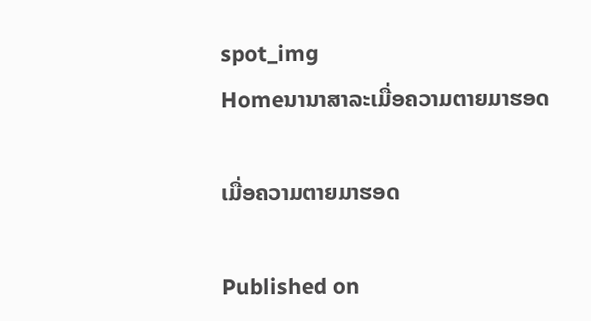spot_img
Homeນານາສາລະເມື່ອຄວາມຕາຍມາຮອດ

ເມື່ອຄວາມຕາຍມາຮອດ

Published on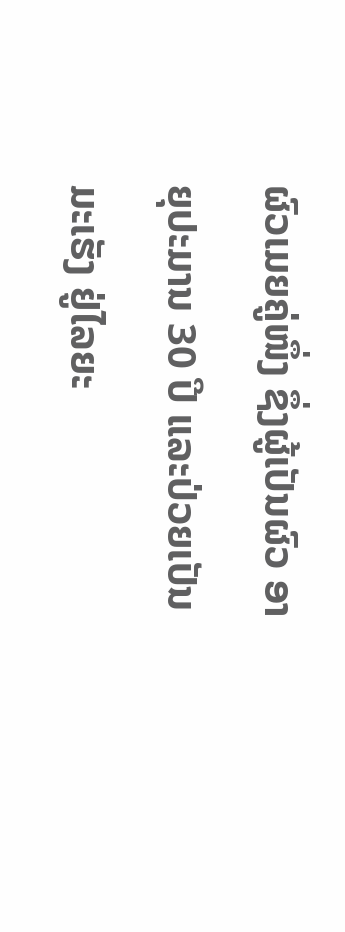ຜົວເມຍຄູ່ໜຶ່ງ ຊຶ່ງຜູ້ເປັນຜົວ ອາຍຸປະມານ 30 ປີ ແລະປ່ວຍເປັນມະເຮັງ ຢູ່ໄລຍະ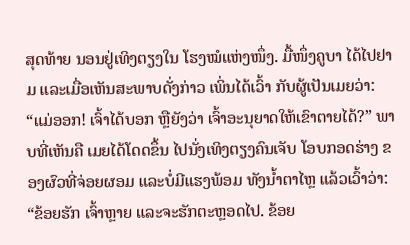ສຸດທ້າຍ ນອນຢູ່ເທິງຕຽງໃນ ໂຮງໝໍແຫ່ງໜຶ່ງ. ມື້ໜຶ່ງຄູບາ ໄດ້ໄປຢາມ ແລະເມື່ອເຫັນສະພາບດັ່ງກ່າວ ເພິ່ນໄດ້ເວົ້າ ກັບຜູ້ເປັນເມຍວ່າ: “ແມ່ອອກ! ເຈົ້າໄດ້ບອກ ຫຼືຍັງວ່າ ເຈົ້າອະນຸຍາດໃຫ້ເຂົາຕາຍໄດ້?” ພາບທີ່ເຫັນຄື ເມຍໄດ້ໂດດຂຶ້ນ ໄປນັ່ງເທິງຕຽງຄົນເຈັບ ໂອບກອດຮ່າງ ຂອງຜົວທີ່ຈ່ອຍຜອມ ແລະບໍ່ມີແຮງພ້ອມ ທັງນ້ຳຕາໄຫຼ ແລ້ວເວົ້າວ່າ: “ຂ້ອຍຮັກ ເຈົ້າຫຼາຍ ແລະຈະຮັກຕະຫຼອດໄປ. ຂ້ອຍ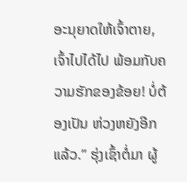ອະນຸຍາດໃຫ້ເຈົ້າຕາຍ, ເຈົ້າໄປໄດ້ໄປ ພ້ອມກັບຄວາມຮັກຂອງຂ້ອຍ! ບໍ່ຕ້ອງເປັນ ຫ່ວງຫຍັງອີກແລ້ວ.” ຮຸ່ງເຊົ້າຕໍ່ມາ ຜູ້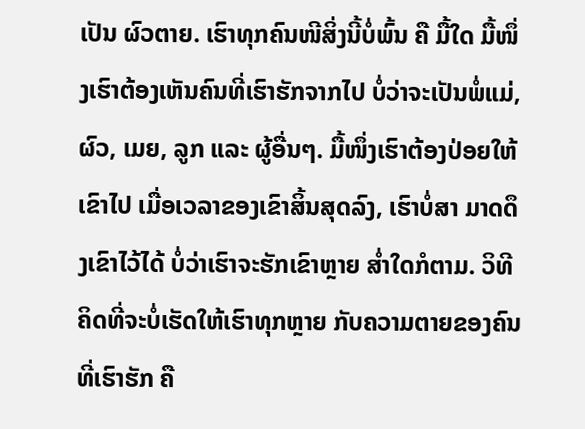ເປັນ ຜົວຕາຍ. ເຮົາທຸກຄົນໜີສິ່ງນີ້ບໍ່ພົ້ນ ຄື ມື້ໃດ ມື້ໜຶ່ງເຮົາຕ້ອງເຫັນຄົນທີ່ເຮົາຮັກຈາກໄປ ບໍ່ວ່າຈະເປັນພໍ່ແມ່, ຜົວ, ເມຍ, ລູກ ແລະ ຜູ້ອື່ນໆ. ມື້ໜຶ່ງເຮົາຕ້ອງປ່ອຍໃຫ້ເຂົາໄປ ເມື່ອເວລາຂອງເຂົາສິ້ນສຸດລົງ, ເຮົາບໍ່ສາ ມາດດຶງເຂົາໄວ້ໄດ້ ບໍ່ວ່າເຮົາຈະຮັກເຂົາຫຼາຍ ສ່ຳໃດກໍຕາມ. ວິທີຄິດທີ່ຈະບໍ່ເຮັດໃຫ້ເຮົາທຸກຫຼາຍ ກັບຄວາມຕາຍຂອງຄົນທີ່ເຮົາຮັກ ຄື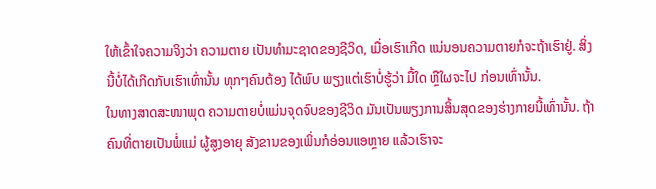ໃຫ້ເຂົ້າໃຈຄວາມຈິງວ່າ ຄວາມຕາຍ ເປັນທຳມະຊາດຂອງຊີວິດ, ເມື່ອເຮົາເກີດ ແນ່ນອນຄວາມຕາຍກໍຈະຖ້າເຮົາຢູ່. ສິ່ງນີ້ບໍ່ໄດ້ເກີດກັບເຮົາເທົ່ານັ້ນ ທຸກໆຄົນຕ້ອງ ໄດ້ພົບ ພຽງແຕ່ເຮົາບໍ່ຮູ້ວ່າ ມື້ໃດ ຫຼືໃຜຈະໄປ ກ່ອນເທົ່ານັ້ນ.
ໃນທາງສາດສະໜາພຸດ ຄວາມຕາຍບໍ່ແມ່ນຈຸດຈົບຂອງຊີວິດ ມັນເປັນພຽງການສິ້ນສຸດຂອງຮ່າງກາຍນີ້ເທົ່ານັ້ນ. ຖ້າຄົນທີ່ຕາຍເປັນພໍ່ແມ່ ຜູ້ສູງອາຍຸ ສັງຂານຂອງເພິ່ນກໍອ່ອນແອຫຼາຍ ແລ້ວເຮົາຈະ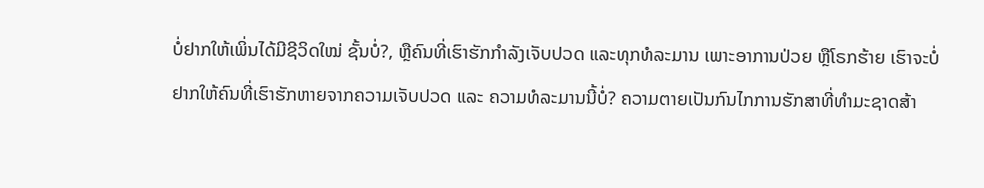ບໍ່ຢາກໃຫ້ເພິ່ນໄດ້ມີຊີວິດໃໝ່ ຊັ້ນບໍ່?, ຫຼືຄົນທີ່ເຮົາຮັກກຳລັງເຈັບປວດ ແລະທຸກທໍລະມານ ເພາະອາການປ່ວຍ ຫຼືໂຣກຮ້າຍ ເຮົາຈະບໍ່ຢາກໃຫ້ຄົນທີ່ເຮົາຮັກຫາຍຈາກຄວາມເຈັບປວດ ແລະ ຄວາມທໍລະມານນີ້ບໍ່? ຄວາມຕາຍເປັນກົນໄກການຮັກສາທີ່ທຳມະຊາດສ້າ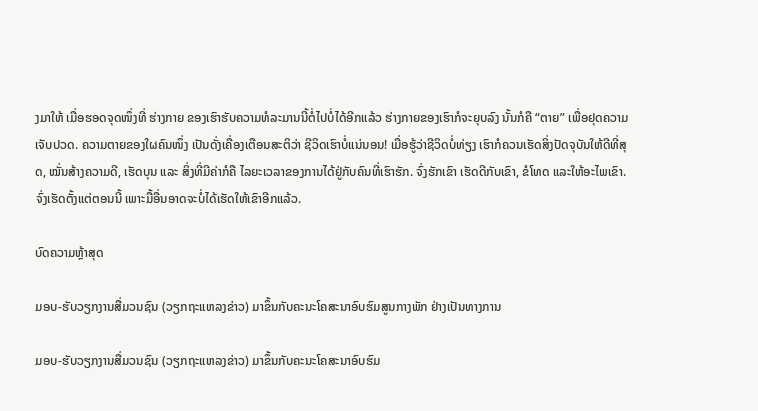ງມາໃຫ້ ເມື່ອຮອດຈຸດໜຶ່ງທີ່ ຮ່າງກາຍ ຂອງເຮົາຮັບຄວາມທໍລະມານນີ້ຕໍ່ໄປບໍ່ໄດ້ອີກແລ້ວ ຮ່າງກາຍຂອງເຮົາກໍຈະຍຸບລົງ ນັ້ນກໍຄື “ຕາຍ” ເພື່ອຢຸດຄວາມເຈັບປວດ. ຄວາມຕາຍຂອງໃຜຄົນໜຶ່ງ ເປັນດັ່ງເຄື່ອງເຕືອນສະຕິວ່າ ຊີວິດເຮົາບໍ່ແນ່ນອນ! ເມື່ອຮູ້ວ່າຊີວິດບໍ່ທ່ຽງ ເຮົາກໍຄວນເຮັດສິ່ງປັດຈຸບັນໃຫ້ດີທີ່ສຸດ, ໝັ່ນສ້າງຄວາມດີ, ເຮັດບຸນ ແລະ ສິ່ງທີ່ມີຄ່າກໍຄື ໄລຍະເວລາຂອງການໄດ້ຢູ່ກັບຄົນທີ່ເຮົາຮັກ. ຈົ່ງຮັກເຂົາ ເຮັດດີກັບເຂົາ, ຂໍໂທດ ແລະໃຫ້ອະໄພເຂົາ. ຈົ່ງເຮັດຕັ້ງແຕ່ຕອນນີ້ ເພາະມື້ອື່ນອາດຈະບໍ່ໄດ້ເຮັດໃຫ້ເຂົາອີກແລ້ວ.

ບົດຄວາມຫຼ້າສຸດ

ມອບ-ຮັບວຽກງານສື່ມວນຊົນ (ວຽກຖະແຫລງຂ່າວ) ມາຂຶ້ນກັບຄະນະໂຄສະນາອົບຮົມສູນກາງພັກ ຢ່າງເປັນທາງການ

ມອບ-ຮັບວຽກງານສື່ມວນຊົນ (ວຽກຖະແຫລງຂ່າວ) ມາຂຶ້ນກັບຄະນະໂຄສະນາອົບຮົມ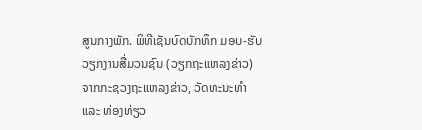ສູນກາງພັກ. ພິທີເຊັນບົດບັກທຶກ ມອບ-ຮັບວຽກງານສື່ມວນຊົນ (ວຽກຖະແຫລງຂ່າວ) ຈາກກະຊວງຖະແຫລງຂ່າວ, ວັດທະນະທຳ ແລະ ທ່ອງທ່ຽວ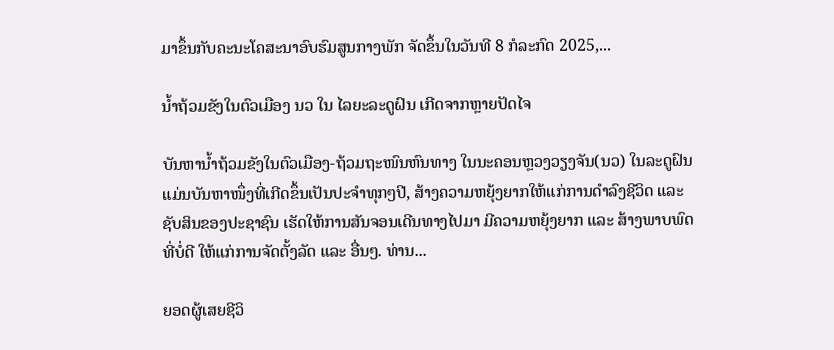ມາຂຶ້ນກັບຄະນະໂຄສະນາອົບຮົມສູນກາງພັກ ຈັດຂຶ້ນໃນວັນທີ 8 ກໍລະກົດ 2025,...

ນໍ້າຖ້ວມຂັງໃນຕົວເມືອງ ນວ ໃນ ໄລຍະລະດູຝົນ ເກີດຈາກຫຼາຍປັດໄຈ

ບັນຫານ້ຳຖ້ວມຂັງໃນຕົວເມືອງ-ຖ້ວມຖະໜົນຫົນທາງ ໃນນະຄອນຫຼວງວຽງຈັນ(ນວ) ໃນລະດູຝົນ ແມ່ນບັນຫາໜຶ່ງທີ່ເກີດຂຶ້ນເປັນປະຈຳທຸກໆປີ, ສ້າງຄວາມຫຍຸ້ງຍາກໃຫ້ແກ່ການດໍາລົງຊີວິດ ແລະ ຊັບສິນຂອງປະຊາຊົນ ເຮັດໃຫ້ການສັນຈອນເດີນທາງໄປມາ ມີຄວາມຫຍຸ້ງຍາກ ແລະ ສ້າງພາບພົດທີ່ບໍ່ດີ ໃຫ້ແກ່ການຈັດຕັ້ງລັດ ແລະ ອື່ນໆ. ທ່ານ...

ຍອດຜູ້ເສຍຊີວິ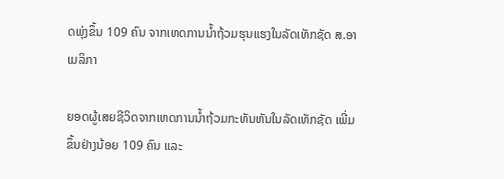ດພຸ່ງຂຶ້ນ 109 ຄົນ ຈາກເຫດການນ້ຳຖ້ວມຮຸນແຮງໃນລັດເທັກຊັດ ສ.ອາເມລິກາ

ຍອດຜູ້ເສຍຊີວິດຈາກເຫດການນ້ຳຖ້ວມກະທັນຫັນໃນລັດເທັກຊັດ ເພີ່ມຂຶ້ນຢ່າງນ້ອຍ 109 ຄົນ ແລະ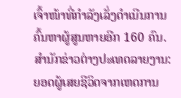ເຈົ້າໜ້າທີ່ກຳລັງເລັ່ງດຳເນີນການຄົ້ນຫາຜູ້ສູນຫາຍອີກ 160 ຄົນ. ສຳນັກຂ່າວຕ່າງປະເທດລາຍງານ: ຍອດຜູ້ເສຍຊີວິດຈາກເຫດການ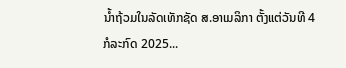ນ້ຳຖ້ວມໃນລັດເທັກຊັດ ສ.ອາເມລິກາ ຕັ້ງແຕ່ວັນທີ 4 ກໍລະກົດ 2025...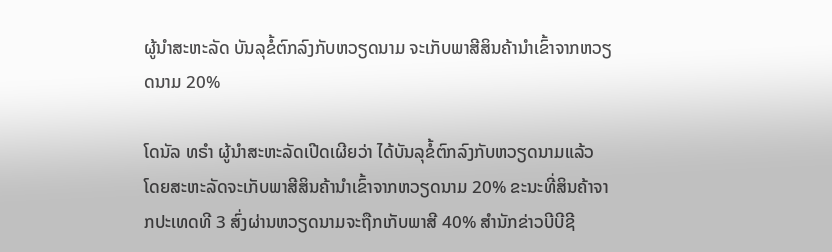ຜູ້ນຳສະຫະລັດ ບັນລຸຂໍ້ຕົກລົງກັບຫວຽດນາມ ຈະເກັບພາສີສິນຄ້ານຳເຂົ້າຈາກຫວຽດນາມ 20%

ໂດນັລ ທຣຳ ຜູ້ນຳສະຫະລັດເປີດເຜີຍວ່າ ໄດ້ບັນລຸຂໍ້ຕົກລົງກັບຫວຽດນາມແລ້ວ ໂດຍສະຫະລັດຈະເກັບພາສີສິນຄ້ານຳເຂົ້າຈາກຫວຽດນາມ 20% ຂະນະທີ່ສິນຄ້າຈາກປະເທດທີ 3 ສົ່ງຜ່ານຫວຽດນາມຈະຖືກເກັບພາສີ 40% ສຳນັກຂ່າວບີບີຊີ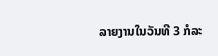ລາຍງານໃນວັນທີ 3 ກໍລະ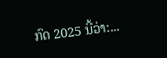ກົດ 2025 ນີ້ວ່າ:...